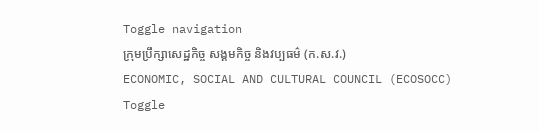Toggle navigation
ក្រុមប្រឹក្សាសេដ្ឋកិច្ច សង្គមកិច្ច និងវប្បធម៌ (ក.ស.វ.)
ECONOMIC, SOCIAL AND CULTURAL COUNCIL (ECOSOCC)
Toggle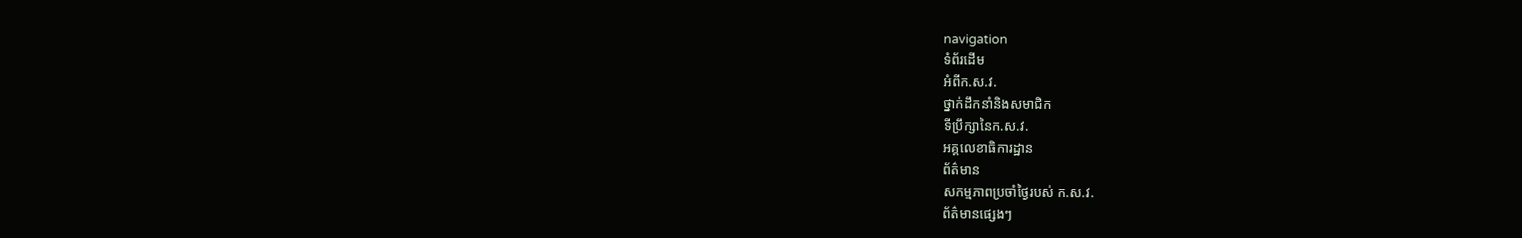navigation
ទំព័រដើម
អំពីក.ស.វ.
ថ្នាក់ដឹកនាំនិងសមាជិក
ទីប្រឹក្សានៃក.ស.វ.
អគ្គលេខាធិការដ្ឋាន
ព័ត៌មាន
សកម្មភាពប្រចាំថ្ងៃរបស់ ក.ស.វ.
ព័ត៌មានផ្សេងៗ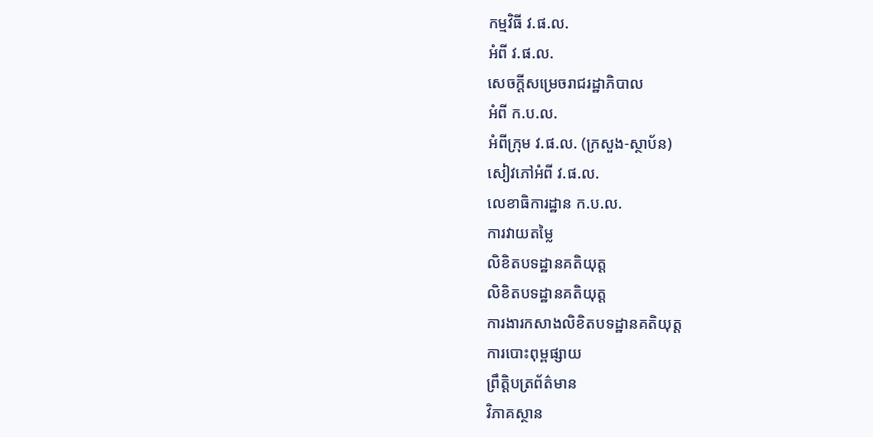កម្មវិធី វ.ផ.ល.
អំពី វ.ផ.ល.
សេចក្ដីសម្រេចរាជរដ្ឋាភិបាល
អំពី ក.ប.ល.
អំពីក្រុម វ.ផ.ល. (ក្រសួង-ស្ថាប័ន)
សៀវភៅអំពី វ.ផ.ល.
លេខាធិការដ្ឋាន ក.ប.ល.
ការវាយតម្លៃ
លិខិតបទដ្ឋានគតិយុត្ត
លិខិតបទដ្ឋានគតិយុត្ត
ការងារកសាងលិខិតបទដ្ឋានគតិយុត្ត
ការបោះពុម្ពផ្សាយ
ព្រឹត្តិបត្រព័ត៌មាន
វិភាគស្ថាន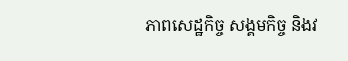ភាពសេដ្ឋកិច្ច សង្គមកិច្ច និងវ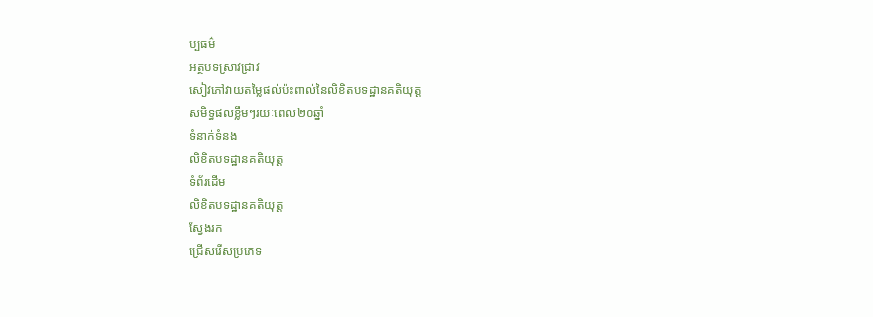ប្បធម៌
អត្ថបទស្រាវជ្រាវ
សៀវភៅវាយតម្លៃផល់ប៉ះពាល់នៃលិខិតបទដ្ឋានគតិយុត្ត
សមិទ្ធផលខ្លឹមៗរយៈពេល២០ឆ្នាំ
ទំនាក់ទំនង
លិខិតបទដ្ឋានគតិយុត្ត
ទំព័រដើម
លិខិតបទដ្ឋានគតិយុត្ត
ស្វែងរក
ជ្រើសរើសប្រភេទ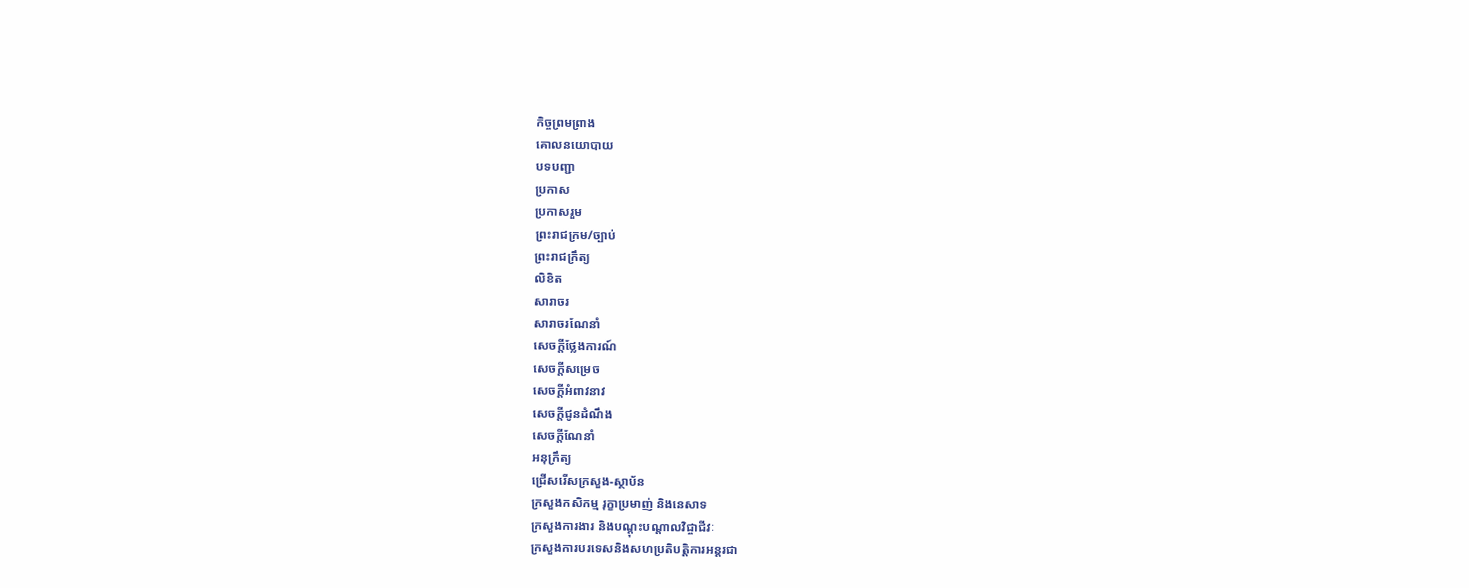កិច្ចព្រមព្រាង
គោលនយោបាយ
បទបញ្ជា
ប្រកាស
ប្រកាសរួម
ព្រះរាជក្រម/ច្បាប់
ព្រះរាជក្រឹត្យ
លិខិត
សារាចរ
សារាចរណែនាំ
សេចក្ដីថ្លែងការណ៍
សេចក្ដីសម្រេច
សេចក្ដីអំពាវនាវ
សេចក្តីជូនដំណឹង
សេចក្តីណែនាំ
អនុក្រឹត្យ
ជ្រើសរើសក្រសួង-ស្ថាប័ន
ក្រសួងកសិកម្ម រុក្ខាប្រមាញ់ និងនេសាទ
ក្រសួងការងារ និងបណ្តុះបណ្តាលវិជ្ចាជីវៈ
ក្រសួងការបរទេសនិងសហប្រតិបត្តិការអន្តរជា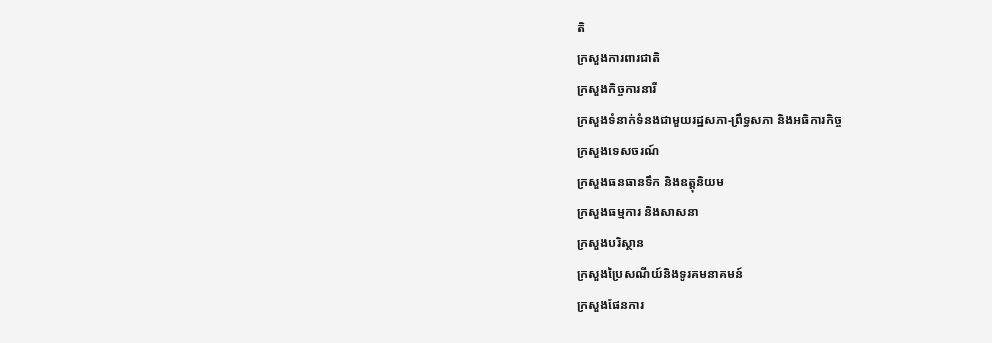តិ
ក្រសួងការពារជាតិ
ក្រសួងកិច្ចការនារី
ក្រសួងទំនាក់ទំនងជាមួយរដ្ឋសភា-ព្រឹទ្ធសភា និងអធិការកិច្ច
ក្រសួងទេសចរណ៍
ក្រសួងធនធានទឹក និងឧត្តុនិយម
ក្រសួងធម្មការ និងសាសនា
ក្រសួងបរិស្ថាន
ក្រសួងប្រៃសណីយ៍និងទូរគមនាគមន៍
ក្រសួងផែនការ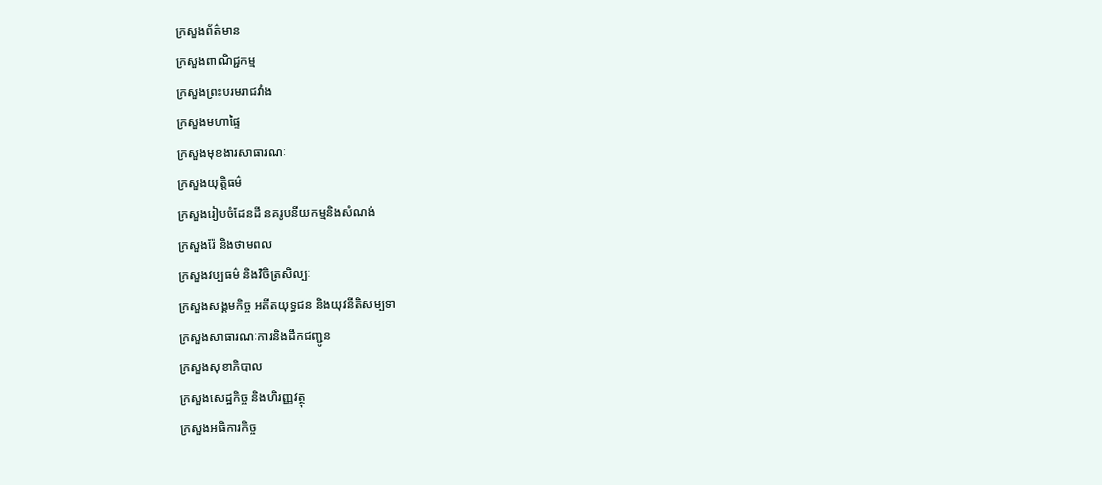ក្រសួងព័ត៌មាន
ក្រសួងពាណិជ្ជកម្ម
ក្រសួងព្រះបរមរាជវាំង
ក្រសួងមហាផ្ទៃ
ក្រសួងមុខងារសាធារណៈ
ក្រសួងយុត្តិធម៌
ក្រសួងរៀបចំដែនដី នគរូបនីយកម្មនិងសំណង់
ក្រសួងរ៉ែ និងថាមពល
ក្រសួងវប្បធម៌ និងវិចិត្រសិល្បៈ
ក្រសួងសង្គមកិច្ច អតីតយុទ្ធជន និងយុវនីតិសម្បទា
ក្រសួងសាធារណៈការនិងដឹកជញ្ជូន
ក្រសួងសុខាភិបាល
ក្រសួងសេដ្ឋកិច្ច និងហិរញ្ញវត្ថុ
ក្រសួងអធិការកិច្ច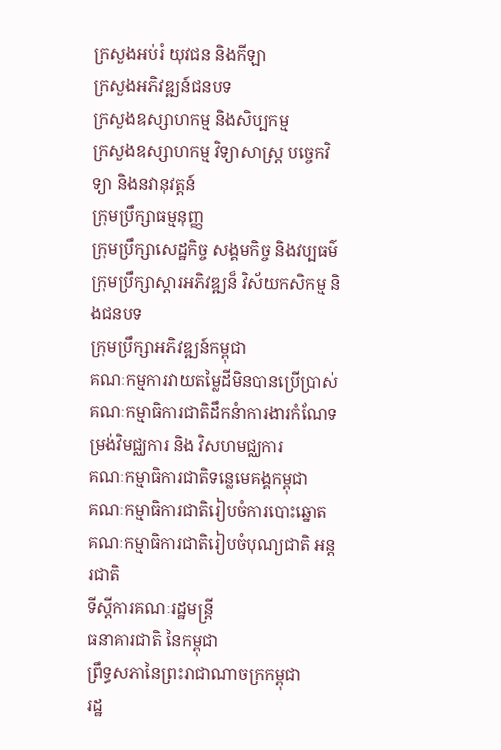ក្រសួងអប់រំ យុវជន និងកីឡា
ក្រសួងអភិវឌ្ឍន៍ជនបទ
ក្រសួងឧស្សាហកម្ម និងសិប្បកម្ម
ក្រសួងឧស្សាហកម្ម វិទ្យាសាស្រ្ត បច្ចេកវិទ្យា និងនវានុវត្តន៍
ក្រុមប្រឹក្សាធម្មនុញ្ញ
ក្រុមប្រឹក្សាសេដ្ឋកិច្ច សង្គមកិច្ច និងវប្បធម៌
ក្រុមប្រឹក្សាស្ដារអភិវឌ្ឍន៏ វិស័យកសិកម្ម និងជនបទ
ក្រុមប្រឹក្សាអភិវឌ្ឍន៍កម្ពុជា
គណៈកម្មការវាយតម្លៃដីមិនបានប្រើប្រាស់
គណៈកម្មាធិការជាតិដឹកនំាការងារកំណែទម្រង់វិមជ្ឈការ និង វិសហមជ្ឈការ
គណៈកម្មាធិការជាតិទន្លេមេគង្គកម្ពុជា
គណៈកម្មាធិការជាតិរៀបចំការបោះឆ្នោត
គណៈកម្មាធិការជាតិរៀបចំបុណ្យជាតិ អន្ដរជាតិ
ទីស្តីការគណៈរដ្ឋមន្ត្រី
ធនាគារជាតិ នៃកម្ពុជា
ព្រឹទ្ធសភានៃព្រះរាជាណាចក្រកម្ពុជា
រដ្ឋ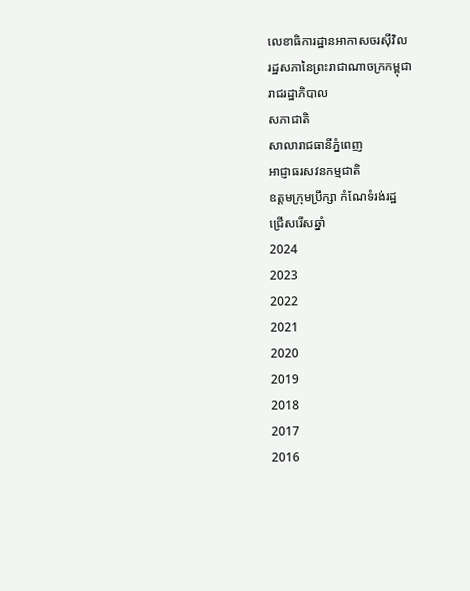លេខាធិការដ្ឋានអាកាសចរស៊ីវិល
រដ្ឋសភានៃព្រះរាជាណាចក្រកម្ពុជា
រាជរដ្ឋាភិបាល
សភាជាតិ
សាលារាជធានីភ្នំពេញ
អាជ្ញាធរសវនកម្មជាតិ
ឧត្តមក្រុមប្រឹក្សា កំណែទំរង់រដ្ឋ
ជ្រើសរើសឆ្នាំ
2024
2023
2022
2021
2020
2019
2018
2017
2016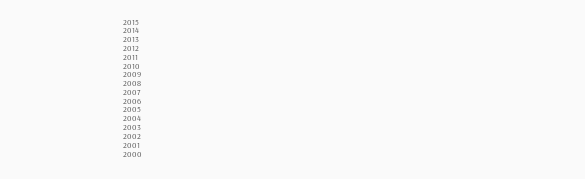2015
2014
2013
2012
2011
2010
2009
2008
2007
2006
2005
2004
2003
2002
2001
2000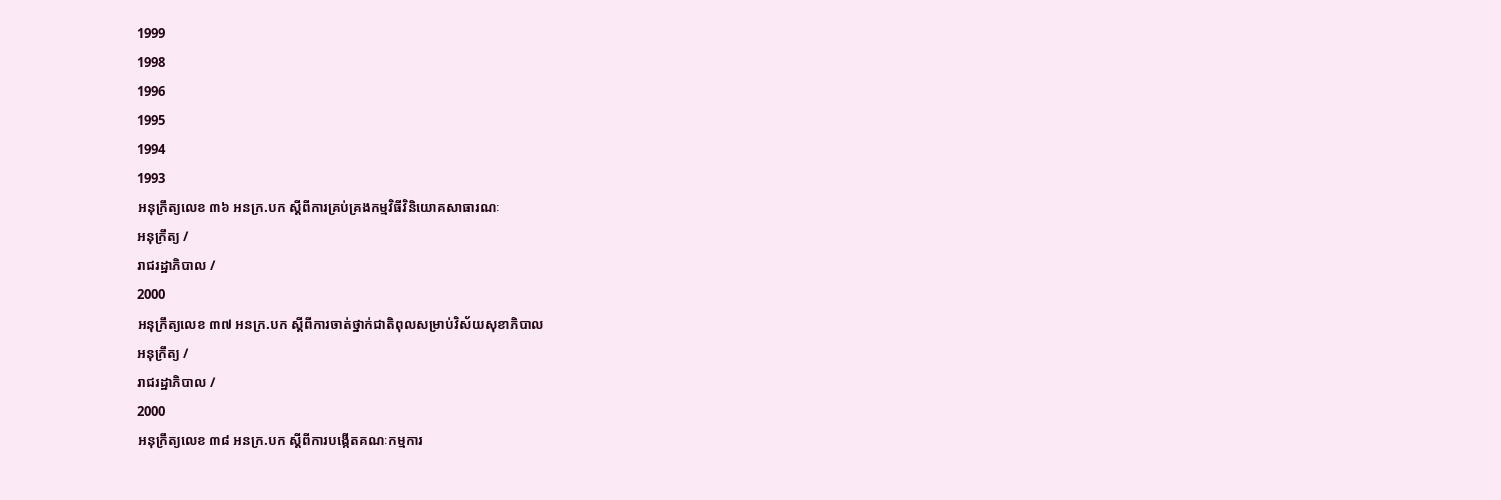1999
1998
1996
1995
1994
1993
អនុក្រឹត្យលេខ ៣៦ អនក្រ.បក ស្តីពីការគ្រប់គ្រងកម្មវិធីវិនិយោគសាធារណៈ
អនុក្រឹត្យ /
រាជរដ្ឋាភិបាល /
2000
អនុក្រឹត្យលេខ ៣៧ អនក្រ.បក ស្តីពីការចាត់ថ្នាក់ជាតិពុលសម្រាប់វិស័យសុខាភិបាល
អនុក្រឹត្យ /
រាជរដ្ឋាភិបាល /
2000
អនុក្រឹត្យលេខ ៣៨ អនក្រ.បក ស្តីពីការបង្កើតគណៈកម្មការ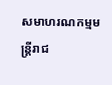សមាហរណកម្មមន្រ្តីរាជ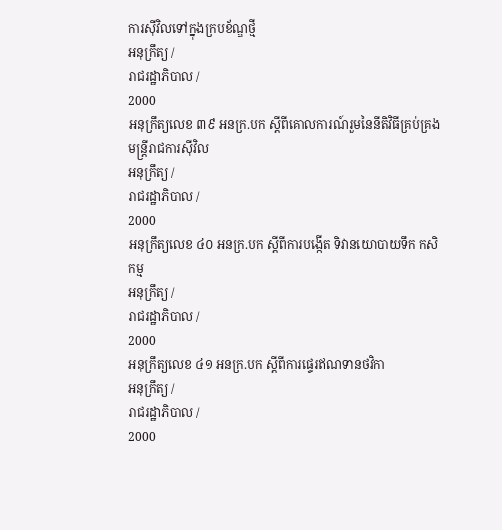ការស៊ីវិលទៅក្នុងក្របខ័ណ្ឌថ្មី
អនុក្រឹត្យ /
រាជរដ្ឋាភិបាល /
2000
អនុក្រឹត្យលេខ ៣៩ អនក្រ.បក ស្តីពីគោលការណ៍រួមនៃនីតិវិធីគ្រប់គ្រងមន្រ្តីរាជការស៊ីវិល
អនុក្រឹត្យ /
រាជរដ្ឋាភិបាល /
2000
អនុក្រឹត្យលេខ ៤០ អនក្រ.បក ស្តីពីការបង្កើត ទិវានយោបាយទឹក កសិកម្ម
អនុក្រឹត្យ /
រាជរដ្ឋាភិបាល /
2000
អនុក្រឹត្យលេខ ៤១ អនក្រ.បក ស្តីពីការផ្ទេរឥណទានថវិកា
អនុក្រឹត្យ /
រាជរដ្ឋាភិបាល /
2000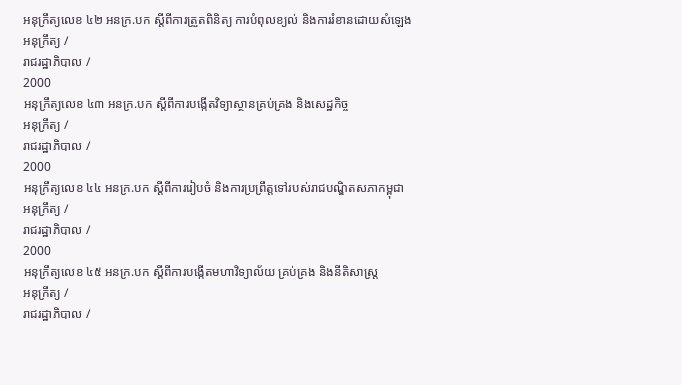អនុក្រឹត្យលេខ ៤២ អនក្រ.បក ស្តីពីការត្រួតពិនិត្យ ការបំពុលខ្យល់ និងការរំខានដោយសំឡេង
អនុក្រឹត្យ /
រាជរដ្ឋាភិបាល /
2000
អនុក្រឹត្យលេខ ៤៣ អនក្រ.បក ស្តីពីការបង្កើតវិទ្យាស្ថានគ្រប់គ្រង និងសេដ្ឋកិច្ច
អនុក្រឹត្យ /
រាជរដ្ឋាភិបាល /
2000
អនុក្រឹត្យលេខ ៤៤ អនក្រ.បក ស្តីពីការរៀបចំ និងការប្រព្រឹត្តទៅរបស់រាជបណ្ឌិតសភាកម្ពុជា
អនុក្រឹត្យ /
រាជរដ្ឋាភិបាល /
2000
អនុក្រឹត្យលេខ ៤៥ អនក្រ.បក ស្តីពីការបង្កើតមហាវិទ្យាល័យ គ្រប់គ្រង និងនីតិសាស្រ្ត
អនុក្រឹត្យ /
រាជរដ្ឋាភិបាល /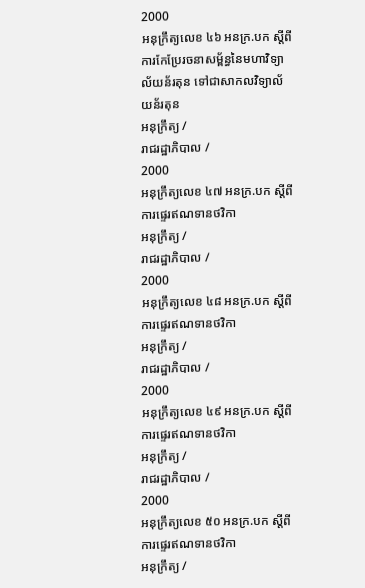2000
អនុក្រឹត្យលេខ ៤៦ អនក្រ.បក ស្តីពីការកែប្រែរចនាសម្ព័ន្ធនៃមហាវិទ្យាល័យន័រតុន ទៅជាសាកលវិទ្យាល័យន័រតុន
អនុក្រឹត្យ /
រាជរដ្ឋាភិបាល /
2000
អនុក្រឹត្យលេខ ៤៧ អនក្រ.បក ស្តីពីការផ្ទេរឥណទានថវិកា
អនុក្រឹត្យ /
រាជរដ្ឋាភិបាល /
2000
អនុក្រឹត្យលេខ ៤៨ អនក្រ.បក ស្តីពីការផ្ទេរឥណទានថវិកា
អនុក្រឹត្យ /
រាជរដ្ឋាភិបាល /
2000
អនុក្រឹត្យលេខ ៤៩ អនក្រ.បក ស្តីពីការផ្ទេរឥណទានថវិកា
អនុក្រឹត្យ /
រាជរដ្ឋាភិបាល /
2000
អនុក្រឹត្យលេខ ៥០ អនក្រ.បក ស្តីពីការផ្ទេរឥណទានថវិកា
អនុក្រឹត្យ /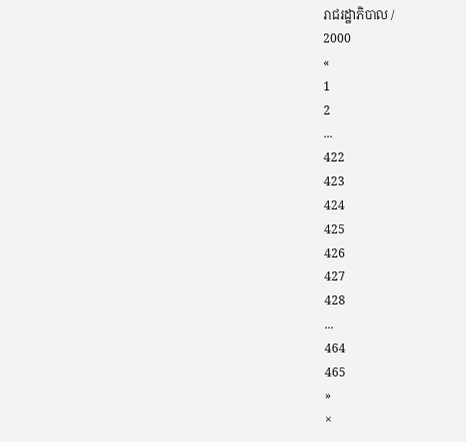រាជរដ្ឋាភិបាល /
2000
«
1
2
...
422
423
424
425
426
427
428
...
464
465
»
×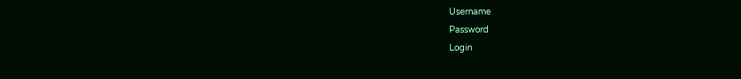Username
Password
Login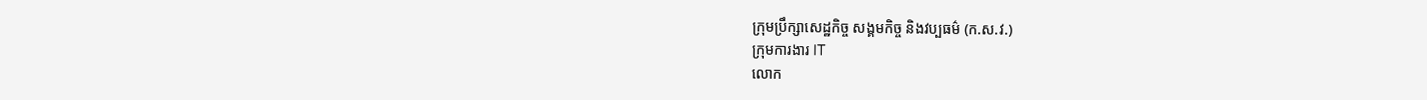ក្រុមប្រឹក្សាសេដ្ឋកិច្ច សង្គមកិច្ច និងវប្បធម៌ (ក.ស.វ.)
ក្រុមការងារ IT
លោក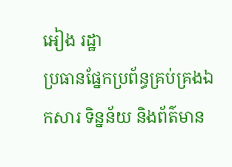អៀង រដ្ឋា
ប្រធានផ្នែកប្រព័ន្ធគ្រប់គ្រងឯកសារ ទិន្នន័យ និងព័ត៌មាន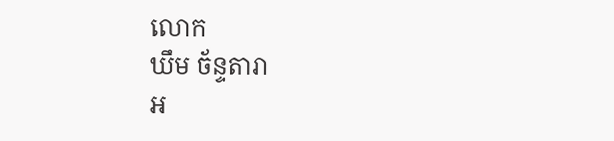លោក
ឃឹម ច័ន្ទតារា
អ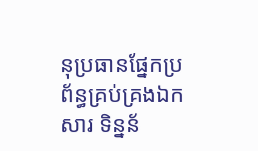នុប្រធានផ្នែកប្រព័ន្ធគ្រប់គ្រងឯកសារ ទិន្នន័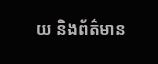យ និងព័ត៌មាន